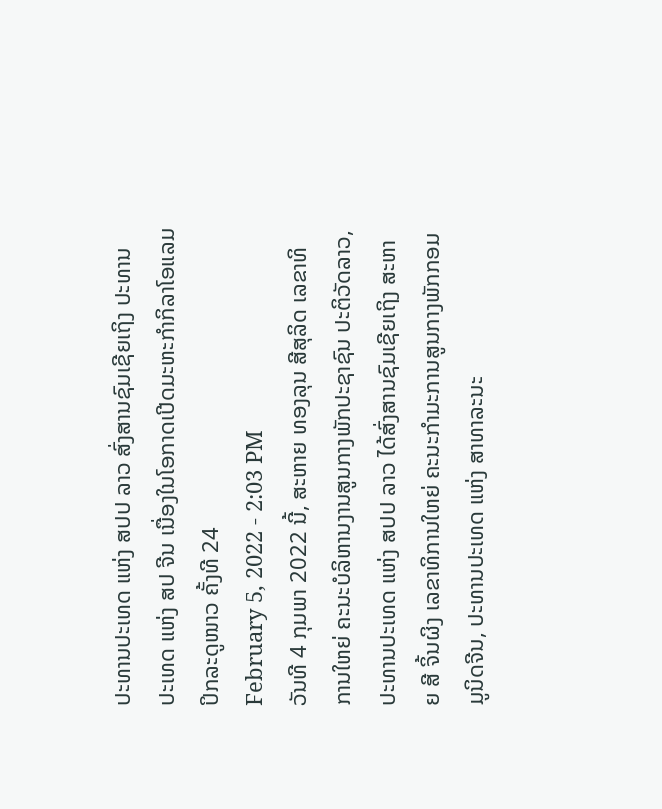ປະທານປະເທດ ແຫ່ງ ສປປ ລາວ ສົ່ງສານຊົມເຊີຍເຖິງ ປະທານປະເທດ ແຫ່ງ ສປ ຈີນ ເນື່ອງໃນໂອກາດເປີດມະຫະກຳກິລາໂອແລມປິກລະດູໜາວ ຄັ້ງທີ 24
February 5, 2022 - 2:03 PM
ວັນທີ 4 ກຸມພາ 2022 ນີ້, ສະຫາຍ ທອງລຸນ ສີສຸລິດ ເລຂາທິການໃຫຍ່ ຄະນະບໍລິຫານງານສູນກາງພັກປະຊາຊົນ ປະຕິວັດລາວ, ປະທານປະເທດ ແຫ່ງ ສປປ ລາວ ໄດ້ສົ່ງສານຊົມເຊີຍເຖິງ ສະຫາຍ ສີ ຈິ້ນຜິງ ເລຂາທິການໃຫຍ່ ຄະນະກຳມະການສູນກາງພັກກອມມູນິດຈີນ, ປະທານປະເທດ ແຫ່ງ ສາທາລະນະ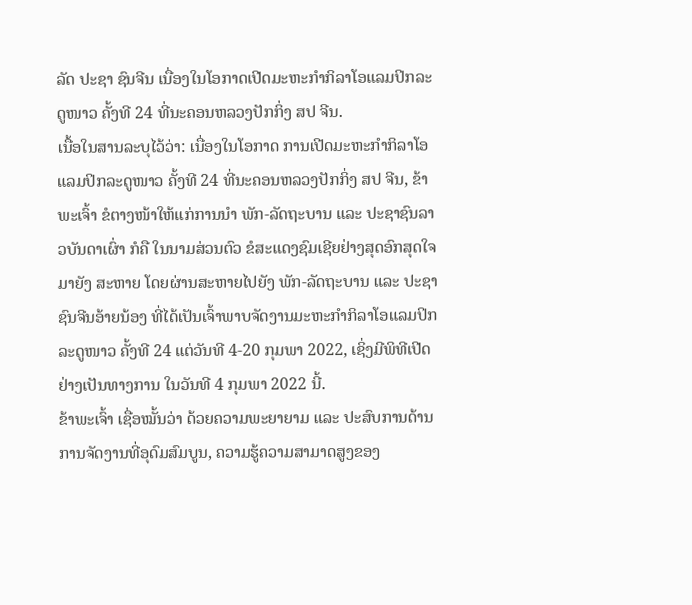ລັດ ປະຊາ ຊົນຈີນ ເນື່ອງໃນໂອກາດເປີດມະຫະກຳກິລາໂອແລມປິກລະດູໜາວ ຄັ້ງທີ 24 ທີ່ນະຄອນຫລວງປັກກິ່ງ ສປ ຈີນ.
ເນື້ອໃນສານລະບຸໄວ້ວ່າ: ເນື່ອງໃນໂອກາດ ການເປີດມະຫະກຳກິລາໂອແລມປິກລະດູໜາວ ຄັ້ງທີ 24 ທີ່ນະຄອນຫລວງປັກກິ່ງ ສປ ຈີນ, ຂ້າພະເຈົ້າ ຂໍຕາງໜ້າໃຫ້ແກ່ການນຳ ພັກ-ລັດຖະບານ ແລະ ປະຊາຊົນລາວບັນດາເຜົ່າ ກໍຄື ໃນນາມສ່ວນຕົວ ຂໍສະແດງຊົມເຊີຍຢ່າງສຸດອົກສຸດໃຈ ມາຍັງ ສະຫາຍ ໂດຍຜ່ານສະຫາຍໄປຍັງ ພັກ-ລັດຖະບານ ແລະ ປະຊາຊົນຈີນອ້າຍນ້ອງ ທີ່ໄດ້ເປັນເຈົ້າພາບຈັດງານມະຫະກຳກິລາໂອແລມປິກລະດູໜາວ ຄັ້ງທີ 24 ແຕ່ວັນທີ 4-20 ກຸມພາ 2022, ເຊິ່ງມີພິທີເປີດຢ່າງເປັນທາງການ ໃນວັນທີ 4 ກຸມພາ 2022 ນີ້.
ຂ້າພະເຈົ້າ ເຊື່ອໝັ້ນວ່າ ດ້ວຍຄວາມພະຍາຍາມ ແລະ ປະສົບການດ້ານການຈັດງານທີ່ອຸດົມສົມບູນ, ຄວາມຮູ້ຄວາມສາມາດສູງຂອງ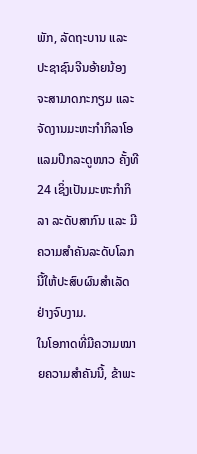ພັກ, ລັດຖະບານ ແລະ ປະຊາຊົນຈີນອ້າຍນ້ອງ ຈະສາມາດກະກຽມ ແລະ ຈັດງານມະຫະກຳກິລາໂອແລມປິກລະດູໜາວ ຄັ້ງທີ 24 ເຊິ່ງເປັນມະຫະກຳກິລາ ລະດັບສາກົນ ແລະ ມີຄວາມສຳຄັນລະດັບໂລກນີ້ໃຫ້ປະສົບຜົນສຳເລັດຢ່າງຈົບງາມ.
ໃນໂອກາດທີ່ມີຄວາມໝາຍຄວາມສຳຄັນນີ້, ຂ້າພະ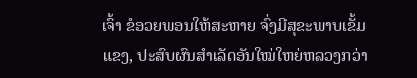ເຈົ້າ ຂໍອວຍພອນໃຫ້ສະຫາຍ ຈົ່ງມີສຸຂະພາບເຂັ້ມແຂງ, ປະສົບຜົນສໍາເລັດອັນໃໝ່ໃຫຍ່ຫລວງກວ່າ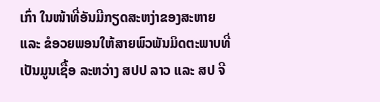ເກົ່າ ໃນໜ້າທີ່ອັນມີກຽດສະຫງ່າຂອງສະຫາຍ ແລະ ຂໍອວຍພອນໃຫ້ສາຍພົວພັນມິດຕະພາບທີ່ເປັນມູນເຊື້ອ ລະຫວ່າງ ສປປ ລາວ ແລະ ສປ ຈີ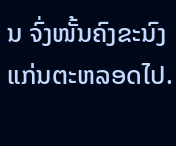ນ ຈົ່ງໜັ້ນຄົງຂະນົງແກ່ນຕະຫລອດໄປ.